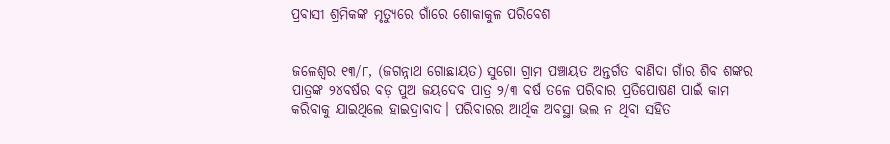ପ୍ରବାସୀ ଶ୍ରମିକଙ୍କ ମୃତ୍ୟୁରେ ଗାଁରେ ଶୋକାକୁଳ ପରିବେଶ


ଜଳେଶ୍ଵର ୧୩/୮, (ଜଗନ୍ନାଥ ଗୋଛାୟତ) ସୁଗୋ ଗ୍ରାମ ପଞ୍ଚାୟତ ଅନ୍ତର୍ଗତ ବାଣିଦା ଗାଁର ଶିବ ଶଙ୍କର ପାତ୍ରଙ୍କ ୨୪ବର୍ଷର ବଡ଼ ପୁଅ ଜୟଦେବ ପାତ୍ର ୨/୩ ବର୍ଷ ତଳେ ପରିବାର ପ୍ରତିପୋଷଣ ପାଇଁ କାମ କରିବାକୁ ଯାଇଥିଲେ ହାଇଦ୍ରାବାଦ। ପରିବାରର ଆର୍ଥିକ ଅବସ୍ଥା ଭଲ ନ ଥିବା ସହିତ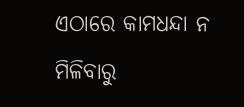ଏଠାରେ କାମଧନ୍ଦା ନ ମିଳିବାରୁ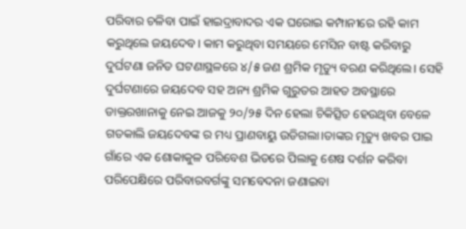ପରିବାର ଚଳିବା ପାଇଁ ହାଇଦ୍ରାବାଦର ଏକ ଘରୋଇ କମ୍ପାନୀରେ ରହି କାମ କରୁଥିଲେ ଜୟଦେବ। କାମ କରୁଥିବା ସମୟରେ ମେସିନ ବାଷ୍ଟ କରିବାରୁ ଦୁର୍ଘଟଣା ଜନିତ ଘଟଣାସ୍ଥଳରେ ୪/୫ ଜଣ ଶ୍ରମିକ ମୃତ୍ୟୁ ବରଣ କରିଥିଲେ। ସେହି ଦୁର୍ଘଟଣାରେ ଜୟଦେବ ସହ ଅନ୍ୟ ଶ୍ରମିକ ଗୁରୁତର ଆହତ ଅବସ୍ଥାରେ ଡାକ୍ତରଖାନାକୁ ନେଇ ଆଜକୁ ୨୦/୨୫ ଦିନ ହେଲା ଚିକିତ୍ସିତ ହେଉଥିବା ବେଳେ ଗତକାଲି ଜୟଦେବଙ୍କ ର ମଧ୍ୟ ପ୍ରାଣବାୟୁ ଉଡିଗଲା।ତାଙ୍କର ମୃତ୍ୟୁ ଖବର ପାଇ ଗାଁରେ ଏକ ଶୋକାକୁଳ ପରିବେଶ ଭିତରେ ପିଲାକୁ ଶେଷ ଦର୍ଶନ କରିବା ପରିପେକ୍ଷିରେ ପରିବାରବର୍ଗଙ୍କୁ ସମବେଦନା ଜଣାଇବା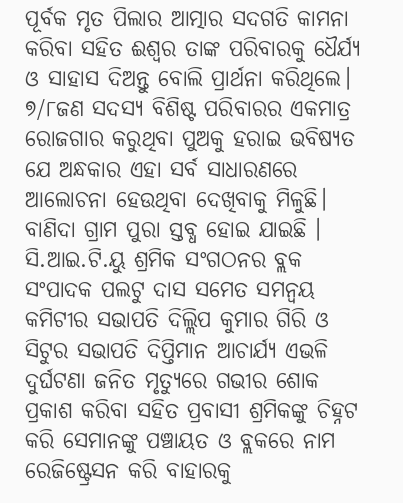ପୂର୍ବକ ମୃତ ପିଲାର ଆତ୍ମାର ସଦଗତି କାମନା କରିବା ସହିତ ଈଶ୍ଵର ତାଙ୍କ ପରିବାରକୁ ଧୈର୍ଯ୍ୟ ଓ ସାହାସ ଦିଅନ୍ତୁ ବୋଲି ପ୍ରାର୍ଥନା କରିଥିଲେ। ୭/୮ଜଣ ସଦସ୍ୟ ବିଶିଷ୍ଟ ପରିବାରର ଏକମାତ୍ର ରୋଜଗାର କରୁଥିବା ପୁଅକୁ ହରାଇ ଭବିଷ୍ୟତ ଯେ ଅନ୍ଧକାର ଏହା ସର୍ବ ସାଧାରଣରେ ଆଲୋଚନା ହେଉଥିବା ଦେଖିବାକୁ ମିଳୁଛି। ବାଣିଦା ଗ୍ରାମ ପୁରା ସ୍ତବ୍ଧ ହୋଇ ଯାଇଛି । ସି.ଆଇ.ଟି.ୟୁ ଶ୍ରମିକ ସଂଗଠନର ବ୍ଲକ ସଂପାଦକ ପଲଟୁ ଦାସ ସମେତ ସମନ୍ଵୟ କମିଟୀର ସଭାପତି ଦିଲ୍ଲିପ କୁମାର ଗିରି ଓ ସିଟୁର ସଭାପତି ଦିପ୍ତିମାନ ଆଚାର୍ଯ୍ୟ ଏଭଳି ଦୁର୍ଘଟଣା ଜନିତ ମୃତ୍ୟୁରେ ଗଭୀର ଶୋକ ପ୍ରକାଶ କରିବା ସହିତ ପ୍ରବାସୀ ଶ୍ରମିକଙ୍କୁ ଚିହ୍ନଟ କରି ସେମାନଙ୍କୁ ପଞ୍ଚାୟତ ଓ ବ୍ଲକରେ ନାମ ରେଜିଷ୍ଟ୍ରେସନ କରି ବାହାରକୁ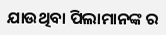ଯାଉଥିବା ପିଲାମାନଙ୍କ ର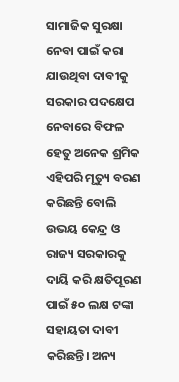ସାମାଜିକ ସୁରକ୍ଷା ନେବା ପାଇଁ କରା ଯାଉଥିବା ଦାବୀକୁ ସରକାର ପଦକ୍ଷେପ ନେବାରେ ବିଫଳ ହେତୁ ଅନେକ ଶ୍ରମିକ ଏହିପରି ମୃତ୍ୟୁ ବରଣ କରିଛନ୍ତି ବୋଲି ଉଭୟ କେନ୍ଦ୍ର ଓ ରାଜ୍ୟ ସରକାରକୁ ଦାୟି କରି କ୍ଷତିପୂରଣ ପାଇଁ ୫୦ ଲକ୍ଷ ଟଙ୍କା ସହାୟତା ଦାବୀ କରିଛନ୍ତି। ଅନ୍ୟ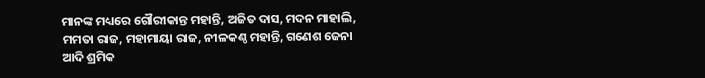ମାନଙ୍କ ମଧ୍ୟରେ ଗୌରୀକାନ୍ତ ମହାନ୍ତି, ଅଜିତ ଦାସ, ମଦନ ମାହାଲି, ମମତା ରାଜ, ମହାମାୟା ରାଜ, ନୀଳକଣ୍ଠ ମହାନ୍ତି, ଗଣେଶ ଜେନା ଆଦି ଶ୍ରମିକ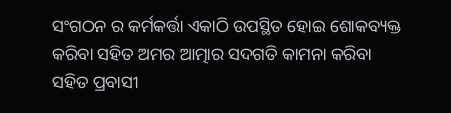ସଂଗଠନ ର କର୍ମକର୍ତ୍ତା ଏକାଠି ଉପସ୍ଥିତ ହୋଇ ଶୋକବ୍ୟକ୍ତ କରିବା ସହିତ ଅମର ଆତ୍ମାର ସଦଗତି କାମନା କରିବା ସହିତ ପ୍ରବାସୀ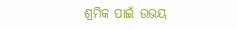ଶ୍ରମିକ ପାଇଁ ଉଭୟ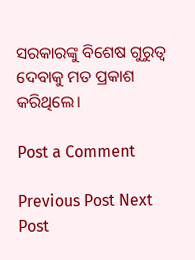ସରକାରଙ୍କୁ ବିଶେଷ ଗୁରୁତ୍ଵ ଦେବାକୁ ମତ ପ୍ରକାଶ କରିଥିଲେ।

Post a Comment

Previous Post Next Post